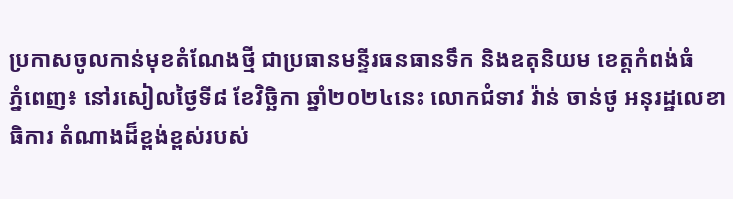ប្រកាសចូលកាន់មុខតំណែងថ្មី ជាប្រធានមន្ទីរធនធានទឹក និងឧតុនិយម ខេត្តកំពង់ធំ
ភ្នំពេញ៖ នៅរសៀលថ្ងៃទី៨ ខែវិច្ឆិកា ឆ្នាំ២០២៤នេះ លោកជំទាវ វ៉ាន់ ចាន់ថូ អនុរដ្ឋលេខាធិការ តំណាងដ៏ខ្ពង់ខ្ពស់របស់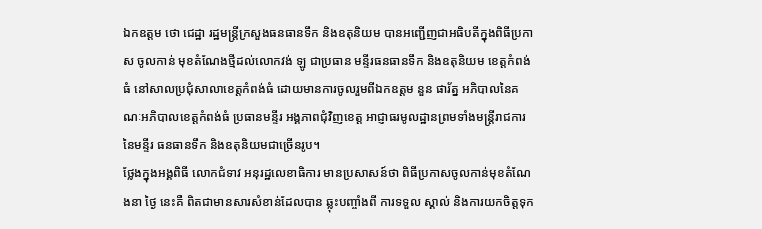ឯកឧត្តម ថោ ជេដ្ឋា រដ្ឋមន្ត្រីក្រសួងធនធានទឹក និងឧតុនិយម បានអញ្ជើញជាអធិបតីក្នុងពិធីប្រកាស ចូលកាន់ មុខតំណែងថ្មីដល់លោកវង់ ឡូ ជាប្រធាន មន្ទីរធនធានទឹក និងឧតុនិយម ខេត្តកំពង់ធំ នៅសាលប្រជុំសាលាខេត្តកំពង់ធំ ដោយមានការចូលរួមពីឯកឧត្តម នួន ផារ័ត្ន អភិបាលនៃគណៈអភិបាលខេត្តកំពង់ធំ ប្រធានមន្ទីរ អង្គភាពជុំវិញខេត្ត អាជ្ញាធរមូលដ្ឋានព្រមទាំងមន្ត្រីរាជការ នៃមន្ទីរ ធនធានទឹក និងឧតុនិយមជាច្រើនរូប។
ថ្លែងក្នុងអង្គពិធី លោកជំទាវ អនុរដ្ឋលេខាធិការ មានប្រសាសន៍ថា ពិធីប្រកាសចូលកាន់មុខតំណែងនា ថ្ងៃ នេះគឺ ពិតជាមានសារសំខាន់ដែលបាន ឆ្លុះបញ្ចាំងពី ការទទួល ស្គាល់ និងការយកចិត្តទុក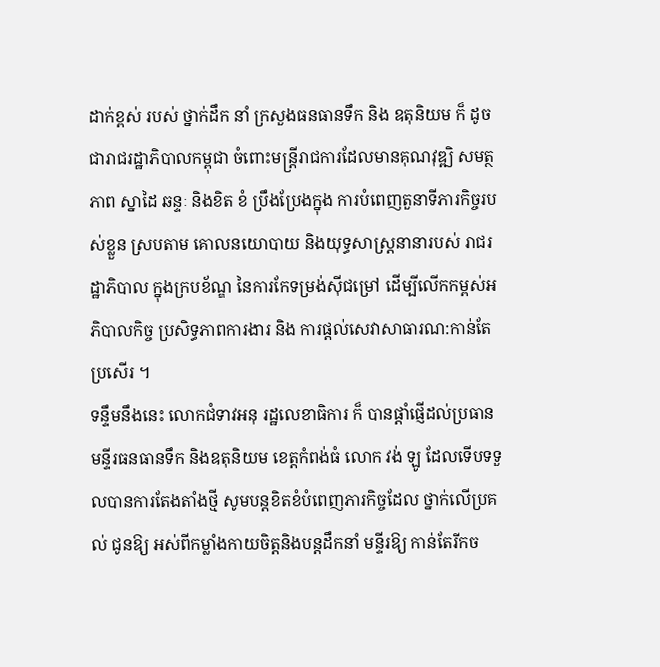ដាក់ខ្ពស់ របស់ ថ្នាក់ដឹក នាំ ក្រសួងធនធានទឹក និង ឧតុនិយម ក៏ ដូចជារាជរដ្ឋាភិបាលកម្ពុជា ចំពោះមន្ត្រីរាជការដែលមានគុណវុឌ្ឍិ សមត្ថភាព ស្នាដៃ ឆន្ទៈ និងខិត ខំ ប្រឹងប្រែងក្នុង ការបំពេញតួនាទីភារកិច្ចរបស់ខ្លួន ស្របតាម គោលនយោបាយ និងយុទ្ធសាស្ត្រនានារបស់ រាជរដ្ឋាភិបាល ក្នុងក្របខ័ណ្ឌ នៃការកែទម្រង់ស៊ីជម្រៅ ដើម្បីលើកកម្ពស់អភិបាលកិច្ច ប្រសិទ្ធភាពការងារ និង ការផ្ដល់សេវាសាធារណ:កាន់តែប្រសើរ ។
ទន្ទឹមនឹងនេះ លោកជំទាវអនុ រដ្ឋលេខាធិការ ក៏ បានផ្តាំផ្ញើដល់ប្រធាន មន្ទីរធនធានទឹក និងឧតុនិយម ខេត្តកំពង់ធំ លោក វង់ ឡូ ដែលទើបទទួលបានការតែងតាំងថ្មី សូមបន្តខិតខំបំពេញភារកិច្ចដែល ថ្នាក់លើប្រគល់ ជូនឱ្យ អស់ពីកម្លាំងកាយចិត្តនិងបន្តដឹកនាំ មន្ទីរឱ្យ កាន់តែរីកច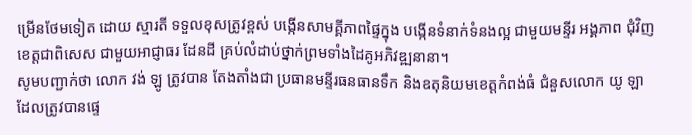ម្រើនថែមទៀត ដោយ ស្មារតី ទទួលខុសត្រូវខ្ពស់ បង្កើនសាមគ្គីភាពផ្ទៃក្នុង បង្កើនទំនាក់ទំនងល្អ ជាមួយមន្ទីរ អង្គភាព ជុំវិញខេត្តជាពិសេស ជាមួយអាជ្ញាធរ ដែនដី គ្រប់លំដាប់ថ្នាក់ព្រមទាំងដៃគូអភិវឌ្ឍនានា។
សូមបញ្ជាក់ថា លោក វង់ ឡូ ត្រូវបាន តែងតាំងជា ប្រធានមន្ទីរធនធានទឹក និងឧតុនិយមខេត្តកំពង់ធំ ជំនួសលោក យូ ឡា ដែលត្រូវបានផ្ទេ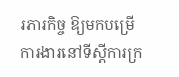រភារកិច្ច ឱ្យមកបម្រើការងារនៅទីស្តីការក្រ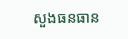សួងធនធាន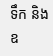ទឹក និង ឧ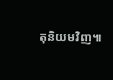តុនិយមវិញ៕